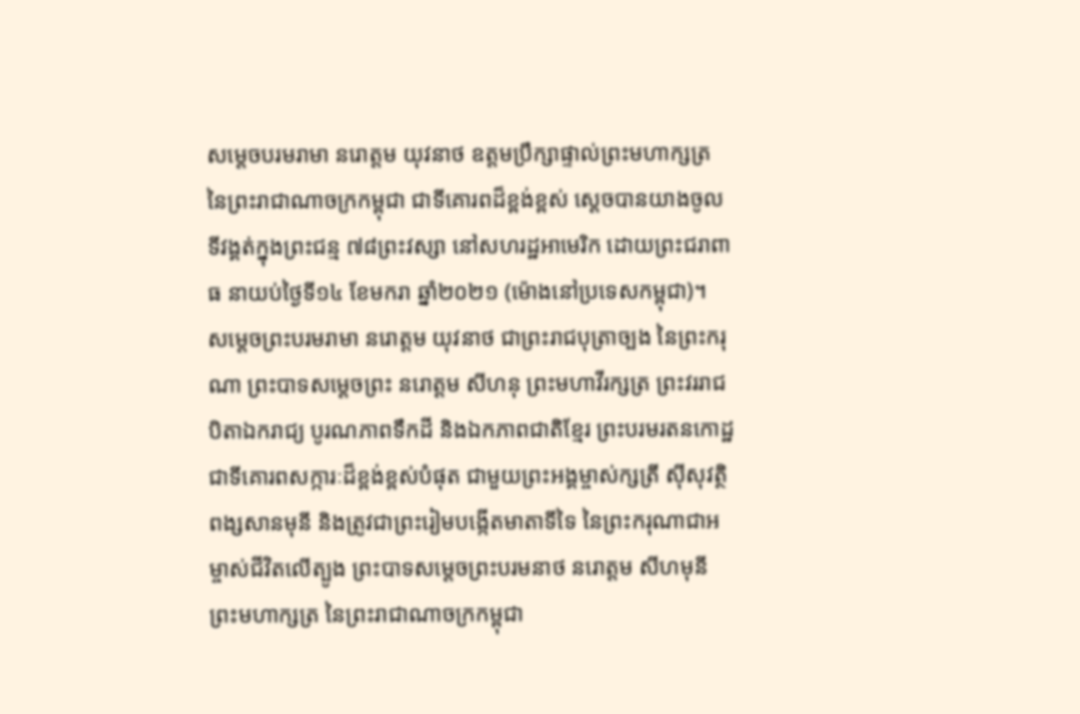សម្តេចបរមរាមា នរោត្តម យុវនាថ ឧត្តមប្រឹក្សាផ្ទាល់ព្រះមហាក្សត្រ នៃព្រះរាជាណាចក្រកម្ពុជា ជាទីគោរពដ៏ខ្ពង់ខ្ពស់ ស្តេចបានយាងចូលទីវង្គត់ក្នុងព្រះជន្ម ៧៨ព្រះវស្សា នៅសហរដ្ឋអាមេរិក ដោយព្រះជរាពាធ នាយប់ថ្ងៃទី១៤ ខែមករា ឆ្នាំ២០២១ (ម៉ោងនៅប្រទេសកម្ពុជា)។
សម្តេចព្រះបរមរាមា នរោត្តម យុវនាថ ជាព្រះរាជបុត្រាច្បង នៃព្រះករុណា ព្រះបាទសម្ដេចព្រះ នរោត្តម សីហនុ ព្រះមហាវីរក្សត្រ ព្រះវររាជបិតាឯករាជ្យ បូរណភាពទឹកដី និងឯកភាពជាតិខ្មែរ ព្រះបរមរតនកោដ្ឋ ជាទីគោរពសក្ការៈដ៏ខ្ពង់ខ្ពស់បំផុត ជាមួយព្រះអង្គម្ចាស់ក្សត្រី សុីសុវត្ថិ ពង្សសានមុនី និងត្រូវជាព្រះរៀមបង្កើតមាតាទីទៃ នៃព្រះករុណាជាអម្ចាស់ជីវិតលើត្បូង ព្រះបាទសម្តេចព្រះបរមនាថ នរោត្តម សីហមុនី ព្រះមហាក្សត្រ នៃព្រះរាជាណាចក្រកម្ពុជា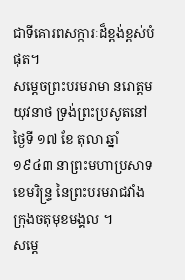ជាទីគោរពសក្ការៈដ៏ខ្ពង់ខ្ពស់បំផុត។
សម្តេចព្រះបរមរាមា នរោត្តម យុវនាថ ទ្រង់ព្រះប្រសូតនៅថ្ងៃទី ១៧ ខែ តុលា ឆ្នាំ ១៩៤៣ នាព្រះមហាប្រសាទខេមរិន្រ្ទ នៃព្រះបរមរាជវាំង ក្រុងចតុមុខមង្គល ។
សម្តេ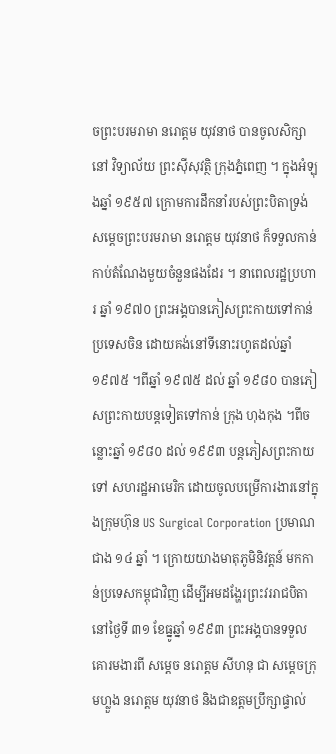ចព្រះបរមរាមា នរោត្តម យុវនាថ បានចូលសិក្សានៅ វិទ្យាល័យ ព្រះសុីសុវត្ថិ ក្រុងភ្នំពេញ ។ ក្នុងអំឡុងឆ្នាំ ១៩៥៧ ក្រោមការដឹកនាំរបស់ព្រះបិតាទ្រង់ សម្តេចព្រះបរមរាមា នរោត្តម យុវនាថ ក៏ទទួលកាន់កាប់តំណែងមួយចំនួនផងដែរ ។ នាពេលរដ្ឋប្រហារ ឆ្នាំ ១៩៧០ ព្រះអង្គបានភៀសព្រះកាយទៅកាន់ប្រទេសចិន ដោយគង់នៅទីនោះរហូតដល់ឆ្នាំ ១៩៧៥ ។ពីឆ្នាំ ១៩៧៥ ដល់ ឆ្នាំ ១៩៨០ បានភៀសព្រះកាយបន្តទៀតទៅកាន់ ក្រុង ហុងកុង ។ពីចន្លោះឆ្នាំ ១៩៨០ ដល់ ១៩៩៣ បន្តភៀសព្រះកាយទៅ សហរដ្ឋអាមេរិក ដោយចូលបម្រេីការងារនៅក្នុងក្រុមហ៊ុន US Surgical Corporation ប្រមាណជាង ១៤ ឆ្នាំ ។ ក្រោយយាងមាតុភូមិនិវត្តន៍ មកកាន់ប្រទេសកម្ពុជាវិញ ដើម្បីអមដង្ហែរព្រះវររាជបិតា នៅថ្ងៃទី ៣១ ខែធ្នូឆ្នាំ ១៩៩៣ ព្រះអង្គបានទទួលគោរមងារពី សម្តេច នរោត្តម សីហនុ ជា សម្តេចក្រុមហ្លួង នរោត្តម យុវនាថ និងជាឧត្តមប្រឹក្សាផ្ទាល់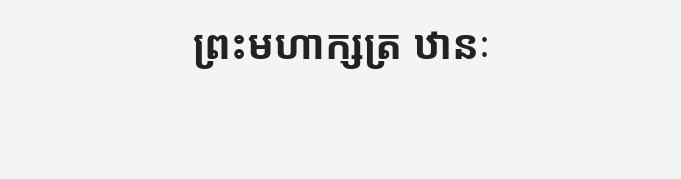ព្រះមហាក្សត្រ ឋានៈ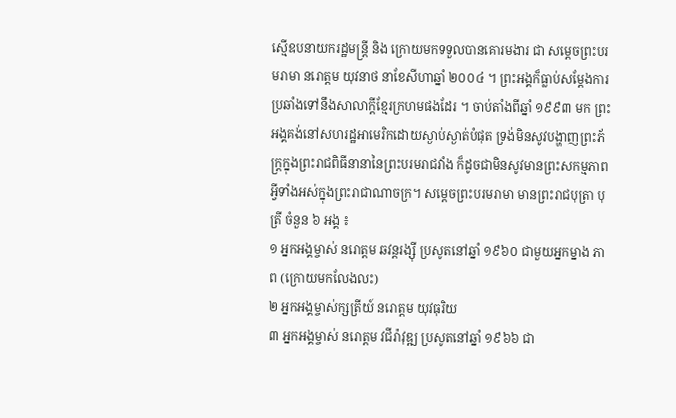ស្មើឧបនាយករដ្ឋមន្រ្តី និង ក្រោយមកទទួលបានគោរមងារ ជា សម្តេចព្រះបរមរាមា នរោត្តម យុវនាថ នាខែសីហាឆ្នាំ ២០០៤ ។ ព្រះអង្គក៏ធ្លាប់សម្តែងការប្រឆាំងទៅនឹងសាលាក្តីខ្មែរក្រហមផងដែរ ។ ចាប់តាំងពីឆ្នាំ ១៩៩៣ មក ព្រះអង្គគង់នៅសហរដ្ឋអាមេរិកដោយស្ងាប់ស្ងាត់បំផុត ទ្រង់មិនសូវបង្ហាញព្រះភ័ក្រ្តក្នុងព្រះរាជពិធីនានានៃព្រះបរមរាជវាំង ក៏ដូចជាមិនសូវមានព្រះសកម្មភាពអ្វីទាំងអស់ក្នុងព្រះរាជាណាចក្រ។ សម្តេចព្រះបរមរាមា មានព្រះរាជបុត្រា បុត្រី ចំនួន ៦ អង្គ ៖
១ អ្នកអង្គម្ចាស់ នរោត្តម ឆវន្តរង្សុី ប្រសូតនៅឆ្នាំ ១៩៦០ ជាមួយអ្នកម្នាង ភាព (ក្រោយមកលែងលះ)
២ អ្នកអង្គម្ចាស់ក្សត្រីយ៍ នរោត្តម យុវធុរិយ
៣ អ្នកអង្គម្ចាស់ នរោត្តម វជីរ៉ាវុឌ្ឍ ប្រសូតនៅឆ្នាំ ១៩៦៦ ជា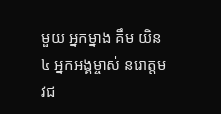មួយ អ្នកម្នាង គឹម យិន
៤ អ្នកអង្គម្ចាស់ នរោត្តម វជ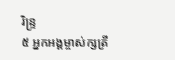រិន្រ្ទ
៥ អ្នកអង្គម្ចាស់ក្សត្រី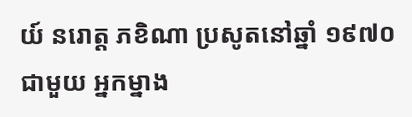យ៍ នរោត្ត ភខិណា ប្រសូតនៅឆ្នាំ ១៩៧០ ជាមួយ អ្នកម្នាង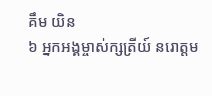គឹម យិន
៦ អ្នកអង្គម្ចាស់ក្សត្រីយ៍ នរោត្តម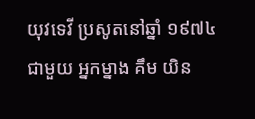យុវទេវី ប្រសូតនៅឆ្នាំ ១៩៧៤ ជាមួយ អ្នកម្នាង គឹម យិន